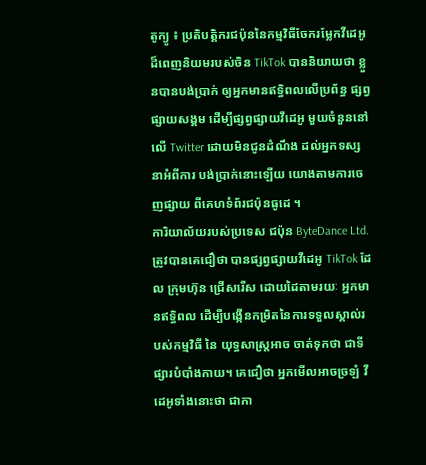តូក្យូ ៖ ប្រតិបត្តិករជប៉ុននៃកម្មវិធីចែករម្លែកវីដេអូ ដ៏ពេញនិយមរបស់ចិន TikTok បាននិយាយថា ខ្លួនបានបង់ប្រាក់ ឲ្យអ្នកមានឥទ្ធិពលលើប្រព័ន្ធ ផ្សព្វផ្សាយសង្គម ដើម្បីផ្សព្វផ្សាយវីដេអូ មួយចំនួននៅលើ Twitter ដោយមិនជូនដំណឹង ដល់អ្នកទស្សនាអំពីការ បង់ប្រាក់នោះឡើយ យោងតាមការចេញផ្សាយ ពីគេហទំព័រជប៉ុនធូដេ ។
ការិយាល័យរបស់ប្រទេស ជប៉ុន ByteDance Ltd. ត្រូវបានគេជឿថា បានផ្សព្វផ្សាយវីដេអូ TikTok ដែល ក្រុមហ៊ុន ជ្រើសរើស ដោយដៃតាមរយៈ អ្នកមានឥទ្ធិពល ដើម្បីបង្កើនកម្រិតនៃការទទួលស្គាល់របស់កម្មវិធី នៃ យុទ្ធសាស្រ្តអាច ចាត់ទុកថា ជាទីផ្សារបំបាំងកាយ។ គេជឿថា អ្នកមើលអាចច្រឡំ វីដេអូទាំងនោះថា ជាកា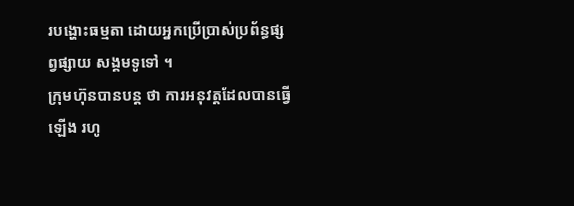របង្ហោះធម្មតា ដោយអ្នកប្រើប្រាស់ប្រព័ន្ធផ្សព្វផ្សាយ សង្គមទូទៅ ។
ក្រុមហ៊ុនបានបន្ត ថា ការអនុវត្តដែលបានធ្វើឡើង រហូ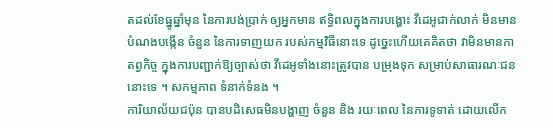តដល់ខែធ្នូឆ្នាំមុន នៃការបង់ប្រាក់ ឲ្យអ្នកមាន ឥទ្ធិពលក្នុងការបង្ហោះ វីដេអូជាក់លាក់ មិនមានបំណងបង្កើន ចំនួន នៃការទាញយក របស់កម្មវិធីនោះទេ ដូច្នេះហើយគេគិតថា វាមិនមានកាតព្វកិច្ច ក្នុងការបញ្ជាក់ឱ្យច្បាស់ថា វីដេអូទាំងនោះត្រូវបាន បម្រុងទុក សម្រាប់សាធារណៈជននោះទេ ។ សកម្មភាព ទំនាក់ទំនង ។
ការិយាល័យជប៉ុន បានបដិសេធមិនបង្ហាញ ចំនួន និង រយៈពេល នៃការទូទាត់ ដោយលើក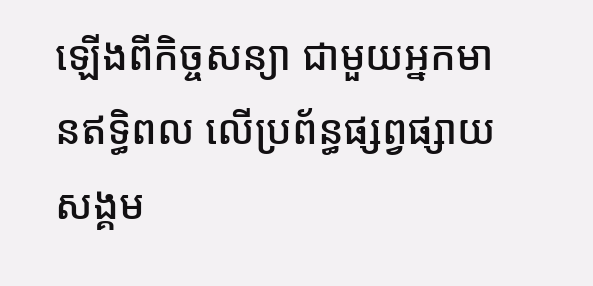ឡើងពីកិច្ចសន្យា ជាមួយអ្នកមានឥទ្ធិពល លើប្រព័ន្ធផ្សព្វផ្សាយសង្គម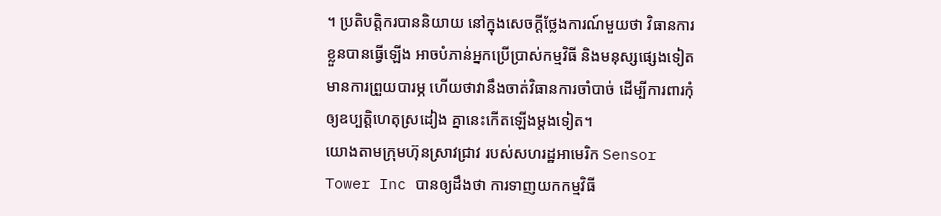។ ប្រតិបត្តិករបាននិយាយ នៅក្នុងសេចក្តីថ្លែងការណ៍មួយថា វិធានការខ្លួនបានធ្វើឡើង អាចបំភាន់អ្នកប្រើប្រាស់កម្មវិធី និងមនុស្សផ្សេងទៀត មានការព្រួយបារម្ភ ហើយថាវានឹងចាត់វិធានការចាំបាច់ ដើម្បីការពារកុំឲ្យឧប្បត្តិហេតុស្រដៀង គ្នានេះកើតឡើងម្តងទៀត។
យោងតាមក្រុមហ៊ុនស្រាវជ្រាវ របស់សហរដ្ឋអាមេរិក Sensor Tower Inc បានឲ្យដឹងថា ការទាញយកកម្មវិធី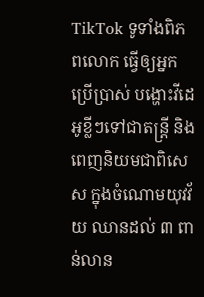TikTok ទូទាំងពិភពលោក ធ្វើឲ្យអ្នកប្រើប្រាស់ បង្ហោះវីដេអូខ្លីៗទៅជាតន្ត្រី និងពេញនិយមជាពិសេស ក្នុងចំណោមយុវវ័យ ឈានដល់ ៣ ពាន់លាន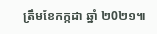ត្រឹមខែកក្កដា ឆ្នាំ ២0២១៕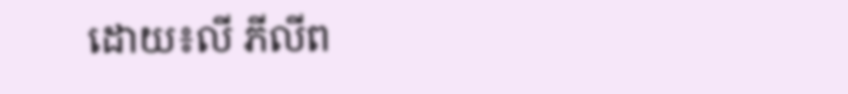ដោយ៖លី ភីលីព